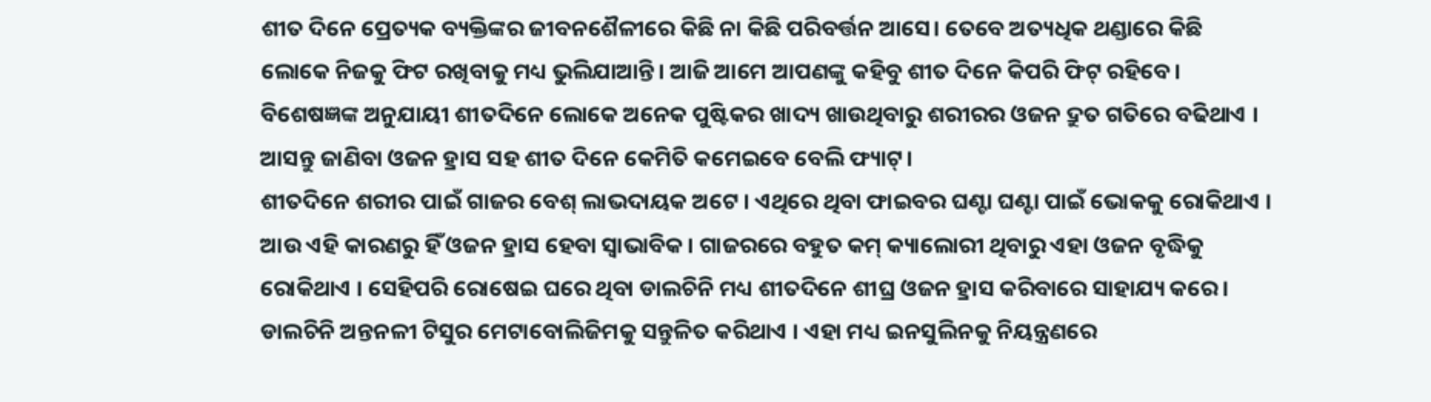ଶୀତ ଦିନେ ପ୍ରେତ୍ୟକ ବ୍ୟକ୍ତିଙ୍କର ଜୀବନଶୈଳୀରେ କିଛି ନା କିଛି ପରିବର୍ତ୍ତନ ଆସେ। ତେବେ ଅତ୍ୟଧିକ ଥଣ୍ଡାରେ କିଛି ଲୋକେ ନିଜକୁ ଫିଟ ରଖିବାକୁ ମଧ୍ୟ ଭୁଲିଯାଆନ୍ତି। ଆଜି ଆମେ ଆପଣଙ୍କୁ କହିବୁ ଶୀତ ଦିନେ କିପରି ଫିଟ୍ ରହିବେ। ବିଶେଷଜ୍ଞଙ୍କ ଅନୁଯାୟୀ ଶୀତଦିନେ ଲୋକେ ଅନେକ ପୁଷ୍ଟିକର ଖାଦ୍ୟ ଖାଉଥିବାରୁ ଶରୀରର ଓଜନ ଦ୍ରୁତ ଗତିରେ ବଢିଥାଏ । ଆସନ୍ତୁ ଜାଣିବା ଓଜନ ହ୍ରାସ ସହ ଶୀତ ଦିନେ କେମିତି କମେଇବେ ବେଲି ଫ୍ୟାଟ୍।
ଶୀତଦିନେ ଶରୀର ପାଇଁ ଗାଜର ବେଶ୍ ଲାଭଦାୟକ ଅଟେ । ଏଥିରେ ଥିବା ଫାଇବର ଘଣ୍ଟା ଘଣ୍ଟା ପାଇଁ ଭୋକକୁ ରୋକିଥାଏ । ଆଉ ଏହି କାରଣରୁ ହିଁ ଓଜନ ହ୍ରାସ ହେବା ସ୍ବାଭାବିକ। ଗାଜରରେ ବହୁତ କମ୍ କ୍ୟାଲୋରୀ ଥିବାରୁ ଏହା ଓଜନ ବୃଦ୍ଧିକୁ ରୋକିଥାଏ । ସେହିପରି ରୋଷେଇ ଘରେ ଥିବା ଡାଲଚିନି ମଧ୍ୟ ଶୀତଦିନେ ଶୀଘ୍ର ଓଜନ ହ୍ରାସ କରିବାରେ ସାହାଯ୍ୟ କରେ । ଡାଲଚିନି ଅନ୍ତନଳୀ ଟିସୁର ମେଟାବୋଲିଜିମକୁ ସନ୍ତୁଳିତ କରିଥାଏ । ଏହା ମଧ୍ୟ ଇନସୁଲିନକୁ ନିୟନ୍ତ୍ରଣରେ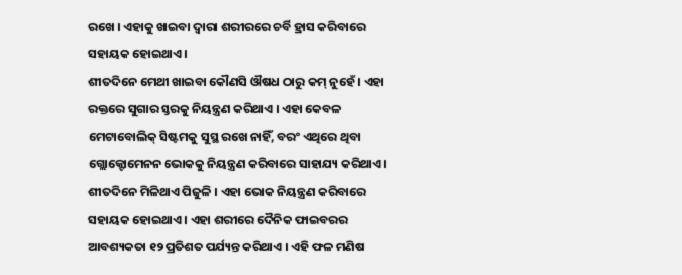ରଖେ । ଏହାକୁ ଖାଇବା ଦ୍ବାରା ଶରୀରରେ ଚର୍ବି ହ୍ରାସ କରିବାରେ ସହାୟକ ହୋଇଥାଏ ।
ଶୀତଦିନେ ମେଥୀ ଖାଇବା କୌଣସି ଔଷଧ ଠାରୁ କମ୍ ନୁହେଁ । ଏହା ରକ୍ତରେ ସୁଗାର ସ୍ତରକୁ ନିୟନ୍ତ୍ରଣ କରିଥାଏ । ଏହା କେବଳ ମେଟାବୋଲିକ୍ ସିଷ୍ଟମକୁ ସୁସ୍ଥ ରଖେ ନାହିଁ, ବରଂ ଏଥିରେ ଥିବା ଗ୍ଲୋକ୍ଟୋମେନନ ଭୋକକୁ ନିୟନ୍ତ୍ରଣ କରିବାରେ ସାହାଯ୍ୟ କରିଥାଏ। ଶୀତଦିନେ ମିଳିଥାଏ ପିଜୁଳି । ଏହା ଭୋକ ନିୟନ୍ତ୍ରଣ କରିବାରେ ସହାୟକ ହୋଇଥାଏ । ଏହା ଶରୀରେ ଦୈନିକ ଫାଇବରର ଆବଶ୍ୟକତା ୧୨ ପ୍ରତିଶତ ପର୍ଯ୍ୟନ୍ତ କରିଥାଏ । ଏହି ଫଳ ମଣିଷ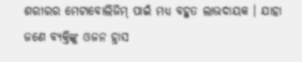ଶରୀରର ମେଟାବୋଲିଜିମ୍ ପାଇଁ ମଧ୍ୟ ବହୁତ ଲାଭଦାୟକ । ଯାହା ଜଣେ ବ୍ୟକ୍ତିଙ୍କୁ ଓଜନ ହ୍ରାସ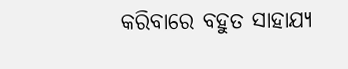କରିବାରେ ବହୁତ ସାହାଯ୍ୟ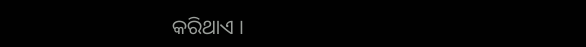କରିଥାଏ ।